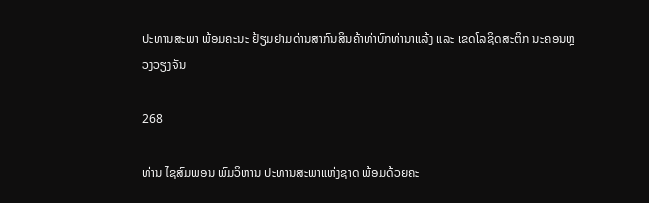ປະທານສະພາ ພ້ອມຄະນະ ຢ້ຽມຢາມດ່ານສາກົນສິນຄ້າທ່າບົກທ່ານາແລ້ງ ແລະ ເຂດໂລຊິດສະຕິກ ນະຄອນຫຼວງວຽງຈັນ

268

ທ່ານ ໄຊສົມພອນ ພົມວິຫານ ປະທານສະພາແຫ່ງຊາດ ພ້ອມດ້ວຍຄະ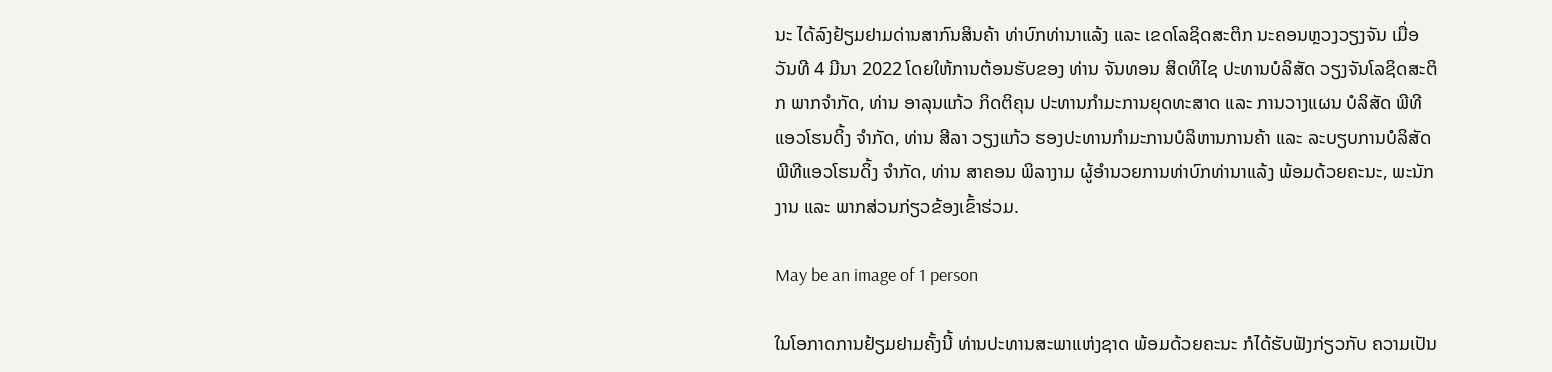ນະ ໄດ້ລົງຢ້ຽມຢາມດ່ານສາກົນສິນຄ້າ ທ່າບົກທ່ານາແລ້ງ ແລະ ເຂດໂລຊິດສະຕິກ ນະຄອນຫຼວງວຽງຈັນ ເມື່ອວັນທີ 4 ມີນາ 2022 ໂດຍໃຫ້ການຕ້ອນຮັບຂອງ ທ່ານ ຈັນທອນ ສິດທິໄຊ ປະທານບໍລິສັດ ວຽງຈັນໂລຊິດສະຕິກ ພາກຈຳກັດ, ທ່ານ ອາລຸນແກ້ວ ກິດຕິຄຸນ ປະທານກໍາມະການຍຸດທະສາດ ແລະ ການວາງແຜນ ບໍລິສັດ ພີທີແອວໂຮນດິ້ງ ຈໍາກັດ, ທ່ານ ສີລາ ວຽງແກ້ວ ຮອງປະທານກຳມະການບໍລິຫານການຄ້າ ແລະ ລະບຽບການບໍລິສັດ ພີທີແອວໂຮນດິ້ງ ຈໍາກັດ, ທ່ານ ສາຄອນ ພິລາງາມ ຜູ້ອຳນວຍການທ່າບົກທ່ານາແລ້ງ ພ້ອມດ້ວຍຄະນະ, ພະນັກງານ ແລະ ພາກສ່ວນກ່ຽວຂ້ອງເຂົ້າຮ່ວມ.

May be an image of 1 person

ໃນໂອກາດການຢ້ຽມຢາມຄັ້ງນີ້ ທ່ານປະທານສະພາແຫ່ງຊາດ ພ້ອມດ້ວຍຄະນະ ກໍໄດ້ຮັບຟັງກ່ຽວກັບ ຄວາມເປັນ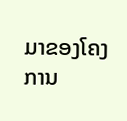ມາຂອງໂຄງການ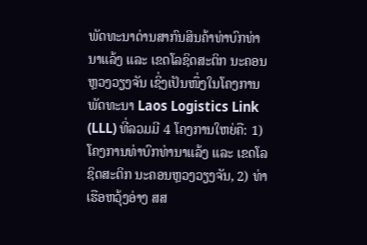ພັດທະນາດ່ານສາກົນສິນຄ້າທ່າບົກທ່ານາແລ້ງ ແລະ ເຂດໂລຊິດສະຕິກ ນະຄອນຫຼວງວຽງຈັນ ເຊິ່ງເປັນໜຶ່ງໃນໂຄງການພັດທະນາ Laos Logistics Link (LLL) ທີ່ລວມມີ 4 ໂຄງການໃຫຍ່ຄື: 1) ໂຄງການທ່າບົກທ່ານາແລ້ງ ແລະ ເຂດໂລຊິດສະຕິກ ນະຄອນຫຼວງວຽງຈັນ, 2) ທ່າເຮືອຫວຸ້ງອ່າງ ສສ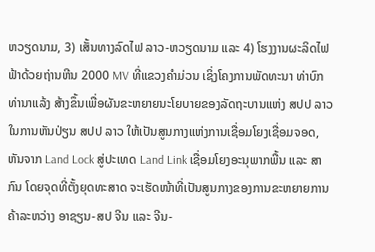ຫວຽດນາມ, 3) ເສັ້ນທາງລົດໄຟ ລາວ-ຫວຽດນາມ ແລະ 4) ໂຮງງານຜະລິດໄຟຟ້າດ້ວຍຖ່ານຫີນ 2000 MV ທີ່ແຂວງຄຳມ່ວນ ເຊິ່ງໂຄງການພັດທະນາ ທ່າບົກທ່ານາແລ້ງ ສ້າງຂຶ້ນເພື່ອຜັນຂະຫຍາຍນະໂຍບາຍຂອງລັດຖະບານແຫ່ງ ສປປ ລາວ ໃນການຫັນປ່ຽນ ສປປ ລາວ ໃຫ້ເປັນສູນກາງແຫ່ງການເຊື່ອມໂຍງເຊື່ອມຈອດ, ຫັນຈາກ Land Lock ສູ່ປະເທດ Land Link ເຊື່ອມໂຍງອະນຸພາກພື້ນ ແລະ ສາກົນ ໂດຍຈຸດທີ່ຕັ້ງຍຸດທະສາດ ຈະເຮັດໜ້າທີ່ເປັນສູນກາງຂອງການຂະຫຍາຍການຄ້າລະຫວ່າງ ອາຊຽນ-ສປ ຈີນ ແລະ ຈີນ-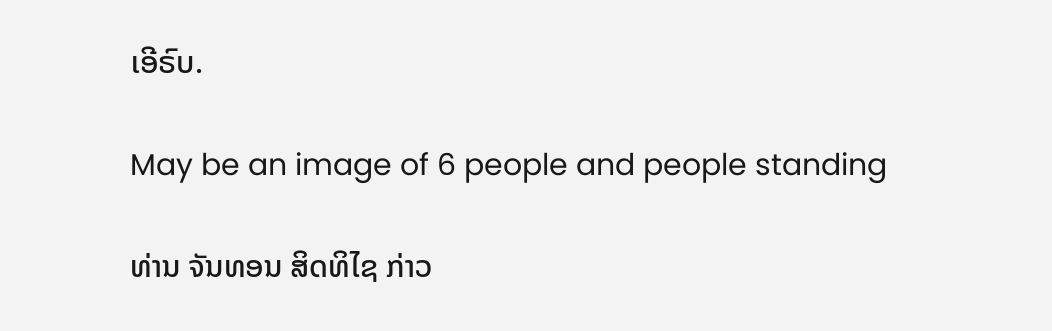ເອີຣົບ.

May be an image of 6 people and people standing

ທ່ານ ຈັນທອນ ສິດທິໄຊ ກ່າວ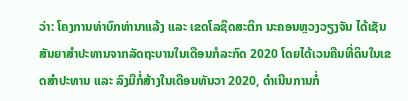ວ່າ: ໂຄງການທ່າບົກທ່ານາແລ້ງ ແລະ ເຂດໂລຊິດສະຕິກ ນະຄອນຫຼວງວຽງຈັນ ໄດ້ເຊັນສັນຍາສຳປະທານຈາກລັດຖະບານໃນເດືອນກໍລະກົດ 2020 ໂດຍໄດ້ເວນຄືນທີ່ດິນໃນເຂດສຳປະທານ ແລະ ລົງມືກໍ່ສ້າງໃນເດືອນທັນວາ 2020, ດຳເນີນການກໍ່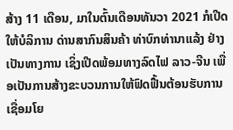ສ້າງ 11 ເດືອນ, ມາໃນຕົ້ນເດືອນທັນວາ 2021 ກໍເປີດໃຫ້ບໍລິການ ດ່ານສາກົນສິນຄ້າ ທ່າບົກທ່ານາແລ້ງ ຢ່າງເປັນທາງການ ເຊິ່ງເປີດພ້ອມທາງລົດໄຟ ລາວ-ຈີນ ເພື່ອເປັນການສ້າງຂະບວນການໃຫ້ຟົດຟື້ນຕ້ອນຮັບການເຊື່ອມໂຍ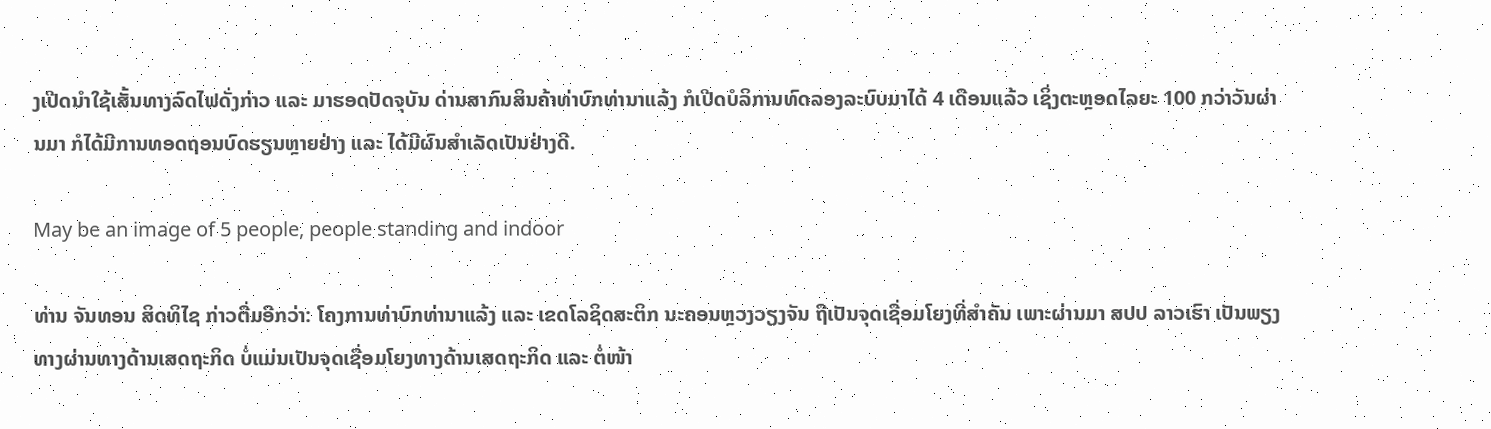ງເປີດນຳໃຊ້ເສັ້ນທາງລົດໄຟດັ່ງກ່າວ ແລະ ມາຮອດປັດຈຸບັນ ດ່ານສາກົນສິນຄ້າທ່າບົກທ່ານາແລ້ງ ກໍເປີດບໍລິການທົດລອງລະບົບມາໄດ້ 4 ເດືອນແລ້ວ ເຊິ່ງຕະຫຼອດໄລຍະ 100 ກວ່າວັນຜ່ານມາ ກໍໄດ້ມີການທອດຖອນບົດຮຽນຫຼາຍຢ່າງ ແລະ ໄດ້ມີຜົນສຳເລັດເປັນຢ່າງດີ.

May be an image of 5 people, people standing and indoor

ທ່ານ ຈັນທອນ ສິດທິໄຊ ກ່າວຕື່ມອີກວ່າ: ໂຄງການທ່າບົກທ່ານາແລ້ງ ແລະ ເຂດໂລຊິດສະຕິກ ນະຄອນຫຼວງວຽງຈັນ ຖືເປັນຈຸດເຊື່ອມໂຍງທີ່ສຳຄັນ ເພາະຜ່ານມາ ສປປ ລາວເຮົາ ເປັນພຽງທາງຜ່ານທາງດ້ານເສດຖະກິດ ບໍ່ແມ່ນເປັນຈຸດເຊື່ອມໂຍງທາງດ້ານເສດຖະກິດ ແລະ ຕໍ່ໜ້າ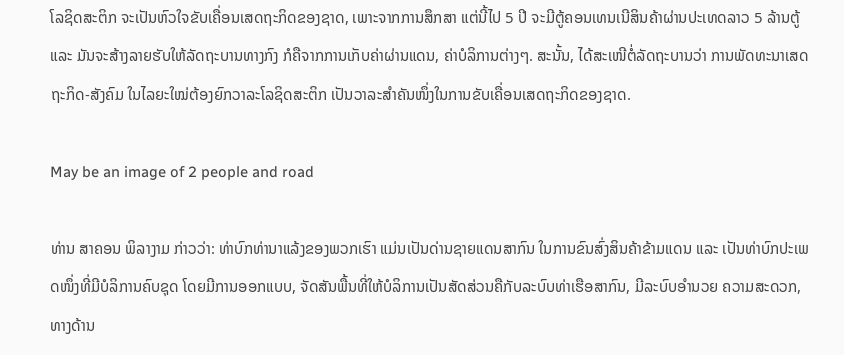ໂລຊິດສະຕິກ ຈະເປັນຫົວໃຈຂັບເຄື່ອນເສດຖະກິດຂອງຊາດ, ເພາະຈາກການສຶກສາ ແຕ່ນີ້ໄປ 5 ປີ ຈະມີຕູ້ຄອນເທນເນີສິນຄ້າຜ່ານປະເທດລາວ 5 ລ້ານຕູ້ ແລະ ມັນຈະສ້າງລາຍຮັບໃຫ້ລັດຖະບານທາງກົງ ກໍຄືຈາກການເກັບຄ່າຜ່ານແດນ, ຄ່າບໍລິການຕ່າງໆ. ສະນັ້ນ, ໄດ້ສະເໜີຕໍ່ລັດຖະບານວ່າ ການພັດທະນາເສດຖະກິດ-ສັງຄົມ ໃນໄລຍະໃໝ່ຕ້ອງຍົກວາລະໂລຊິດສະຕິກ ເປັນວາລະສຳຄັນໜຶ່ງໃນການຂັບເຄື່ອນເສດຖະກິດຂອງຊາດ.

May be an image of 2 people and road

ທ່ານ ສາຄອນ ພິລາງາມ ກ່າວວ່າ: ທ່າບົກທ່ານາແລ້ງຂອງພວກເຮົາ ແມ່ນເປັນດ່ານຊາຍແດນສາກົນ ໃນການຂົນສົ່ງສິນຄ້າຂ້າມແດນ ແລະ ເປັນທ່າບົກປະເພດໜຶ່ງທີ່ມີບໍລິການຄົບຊຸດ ໂດຍມີການອອກແບບ, ຈັດສັນພື້ນທີ່ໃຫ້ບໍລິການເປັນສັດສ່ວນຄືກັບລະບົບທ່າເຮືອສາກົນ, ມີລະບົບອໍານວຍ ຄວາມສະດວກ, ທາງດ້ານ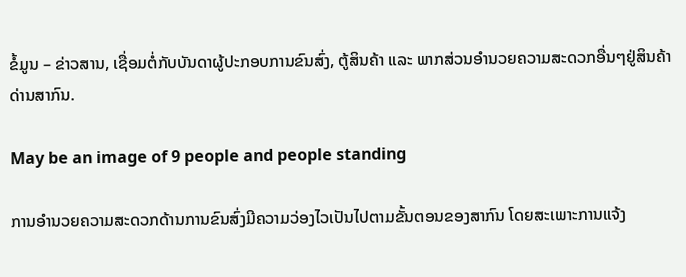ຂໍ້ມູນ – ຂ່າວສານ, ເຊື່ອມຕໍ່ກັບບັນດາຜູ້ປະກອບການຂົນສົ່ງ, ຕູ້ສິນຄ້າ ແລະ ພາກສ່ວນອໍານວຍຄວາມສະດວກອື່ນໆຢູ່ສິນຄ້າດ່ານສາກົນ.

May be an image of 9 people and people standing

ການອໍານວຍຄວາມສະດວກດ້ານການຂົນສົ່ງມີຄວາມວ່ອງໄວເປັນໄປຕາມຂັ້ນຕອນຂອງສາກົນ ໂດຍສະເພາະການແຈ້ງ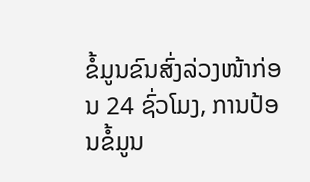ຂໍ້ມູນຂົນສົ່ງລ່ວງໜ້າກ່ອນ 24 ຊົ່ວໂມງ, ການປ້ອນຂໍ້ມູນ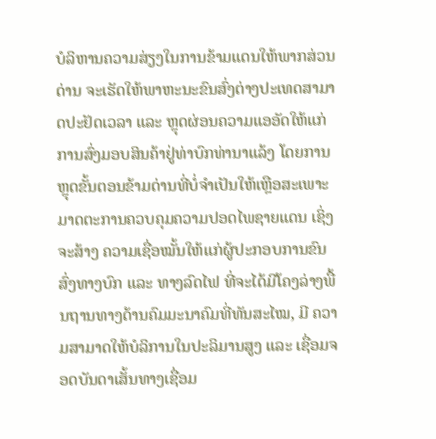ບໍລິຫານຄວາມສ່ຽງໃນການຂ້າມແດນໃຫ້ພາກສ່ວນດ່ານ ຈະເຮັດໃຫ້ພາຫະນະຂົນສົ່ງຕ່າງປະເທດສາມາດປະຢັດເວລາ ແລະ ຫຼຸດຜ່ອນຄວາມແອອັດໃຫ້ແກ່ການສົ່ງມອບສິນຄ້າຢູ່ທ່າບົກທ່ານາແລ້ງ ໂດຍການຫຼຸດຂັ້ນຕອນຂ້າມດ່ານທີ່ບໍ່ຈໍາເປັນໃຫ້ເຫຼືອສະເພາະມາດຕະການຄວບຄຸມຄວາມປອດໄພຊາຍແດນ ເຊິ່ງຈະສ້າງ ຄວາມເຊື່ອໝັ້ນໃຫ້ແກ່ຜູ້ປະກອບການຂົນສົ່ງທາງບົກ ແລະ ທາງລົດໄຟ ທີ່ຈະໄດ້ມີໂຄງລ່າງພື້ນຖານທາງດ້ານຄົມມະນາຄົມທີ່ທັນສະໄໝ, ມີ ຄວາມສາມາດໃຫ້ບໍລິການໃນປະລິມານສູງ ແລະ ເຊື່ອມຈອດບັນດາເສັ້ນທາງເຊື່ອມ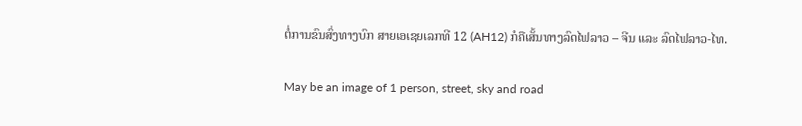ຕໍ່ການຂົນສົ່ງທາງບົກ ສາຍເອເຊຍເລກທີ 12 (AH12) ກໍຄືເສັ້ນທາງລົດໄຟລາວ – ຈີນ ແລະ ລົດໄຟລາວ-ໄທ.

May be an image of 1 person, street, sky and road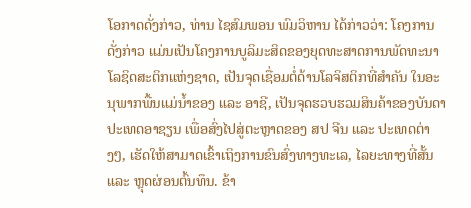ໂອກາດດັ່ງກ່າວ, ທ່ານ ໄຊສົມພອນ ພົມວິຫານ ໄດ້ກ່າວວ່າ: ໂຄງການດັ່ງກ່າວ ແມ່ນເປັນໂຄງການບູລິມະສິດຂອງຍຸດທະສາດການພັດທະນາໂລຊິດສະຕິກແຫ່ງຊາດ, ເປັນຈຸດເຊື່ອມຕໍ່ດ້ານໂລຈິສຕິກທີ່ສຳຄັນ ໃນອະນຸພາກພື້ນແມ່ນໍ້າຂອງ ແລະ ອາຊີ, ເປັນຈຸດຮວບຮວມສິນຄ້າຂອງບັນດາປະເທດອາຊຽນ ເພື່ອສົ່ງໄປສູ່ຕະຫຼາດຂອງ ສປ ຈີນ ແລະ ປະເທດຕ່າງໆ, ເຮັດໃຫ້ສາມາດເຂົ້າເຖິງການຂົນສົ່ງທາງທະເລ, ໄລຍະທາງທີ່ສັ້ນ ແລະ ຫຼຸດຜ່ອນຕົ້ນທຶນ. ຂ້າ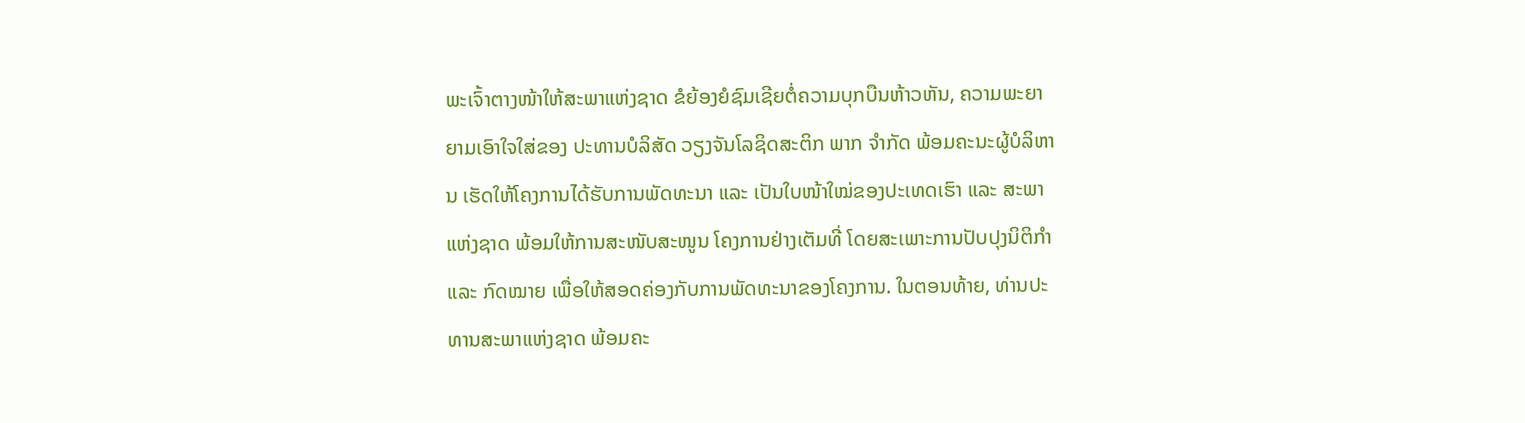ພະເຈົ້າຕາງໜ້າໃຫ້ສະພາແຫ່ງຊາດ ຂໍຍ້ອງຍໍຊົມເຊີຍຕໍ່ຄວາມບຸກບືນຫ້າວຫັນ, ຄວາມພະຍາຍາມເອົາໃຈໃສ່ຂອງ ປະທານບໍລິສັດ ວຽງຈັນໂລຊິດສະຕິກ ພາກ ຈຳກັດ ພ້ອມຄະນະຜູ້ບໍລິຫານ ເຮັດໃຫ້ໂຄງການໄດ້ຮັບການພັດທະນາ ແລະ ເປັນໃບໜ້າໃໝ່ຂອງປະເທດເຮົາ ແລະ ສະພາແຫ່ງຊາດ ພ້ອມໃຫ້ການສະໜັບສະໜູນ ໂຄງການຢ່າງເຕັມທີ່ ໂດຍສະເພາະການປັບປຸງນິຕິກຳ ແລະ ກົດໝາຍ ເພື່ອໃຫ້ສອດຄ່ອງກັບການພັດທະນາຂອງໂຄງການ. ໃນຕອນທ້າຍ, ທ່ານປະທານສະພາແຫ່ງຊາດ ພ້ອມຄະ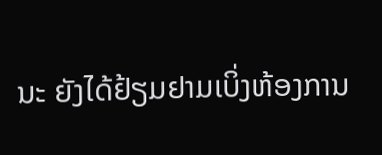ນະ ຍັງໄດ້ຢ້ຽມຢາມເບິ່ງຫ້ອງການ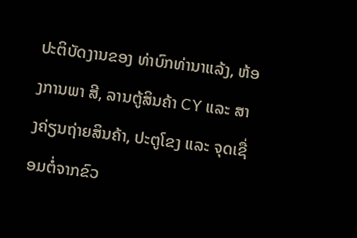ປະຕິບັດງານຂອງ ທ່າບົກທ່ານາແລ້ງ, ຫ້ອງການພາ ສີ, ລານຕູ້ສິນຄ້າ CY ແລະ ສາງຄ່ຽນຖ່າຍສິນຄ້າ, ປະຕູໂຂງ ແລະ ຈຸດເຊື່ອມຕໍ່ຈາກຂົວ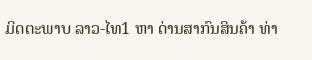ມິດຕະພາບ ລາວ-ໄທ1 ຫາ ດ່ານສາກົນສິນຄ້າ ທ່າ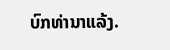ບົກທ່ານາແລ້ງ.